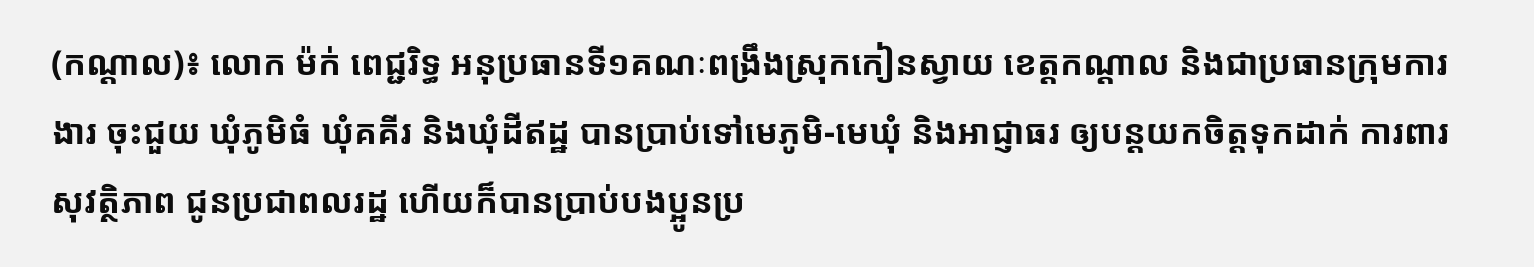(កណ្តាល)៖ លោក ម៉ក់ ពេជ្ជរិទ្ធ អនុប្រធានទី១គណៈពង្រឹងស្រុកកៀនស្វាយ ខេត្តកណ្តាល និងជាប្រធានក្រុមការងារ ចុះជួយ ឃុំភូមិធំ ឃុំគគីរ និងឃុំដីឥដ្ឋ បានប្រាប់ទៅមេភូមិ-មេឃុំ និងអាជ្ញាធរ ឲ្យបន្តយកចិត្តទុកដាក់ ការពារសុវត្ថិភាព ជូនប្រជាពលរដ្ឋ ហើយក៏បានប្រាប់បងប្អូនប្រ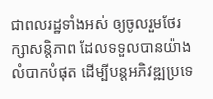ជាពលរដ្ឋទាំងអស់ ឲ្យចូលរួមថែរក្សាសន្តិភាព ដែលទទួលបានយ៉ាងលំបាកបំផុត ដើម្បីបន្តអភិវឌ្ឍប្រទេ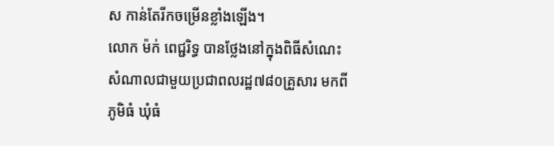ស កាន់តែរីកចម្រើនខ្លាំងឡើង។
លោក ម៉ក់ ពេជ្ជរិទ្ធ បានថ្លែងនៅក្នុងពិធីសំណេះសំណាលជាមួយប្រជាពលរដ្ឋ៧៨០គ្រួសារ មកពីភូមិធំ ឃុំធំ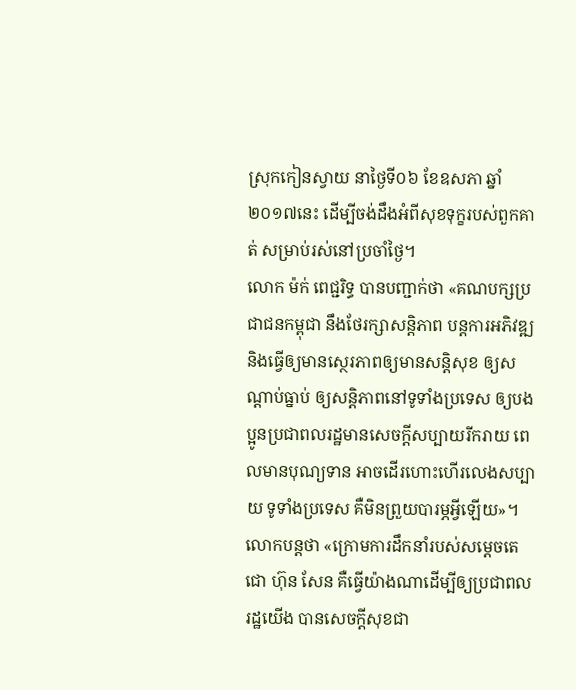ស្រុកកៀនស្វាយ នាថ្ងៃទី០៦ ខែឧសភា ឆ្នាំ២០១៧នេះ ដើម្បីចង់ដឹងអំពីសុខទុក្ខរបស់ពួកគាត់ សម្រាប់រស់នៅប្រចាំថ្ងៃ។
លោក ម៉ក់ ពេជ្ជរិទ្ធ បានបញ្ជាក់ថា «គណបក្សប្រជាជនកម្ពុជា នឹងថែរក្សាសន្តិភាព បន្តការអភិវឌ្ឍ និងធ្វើឲ្យមានស្ថេរភាពឲ្យមានសន្តិសុខ ឲ្យសណ្ដាប់ធ្នាប់ ឲ្យសន្តិភាពនៅទូទាំងប្រទេស ឲ្យបងប្អូនប្រជាពលរដ្ឋមានសេចក្ដីសប្បាយរីករាយ ពេលមានបុណ្យទាន អាចដើរហោះហើរលេងសប្បាយ ទូទាំងប្រទេស គឺមិនព្រួយបារម្ភអ្វីឡើយ»។
លោកបន្តថា «ក្រោមការដឹកនាំរបស់សម្ដេចតេជោ ហ៊ុន សែន គឺធ្វើយ៉ាងណាដើម្បីឲ្យប្រជាពលរដ្ឋយើង បានសេចក្ដីសុខជា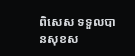ពិសេស ទទួលបានសុខស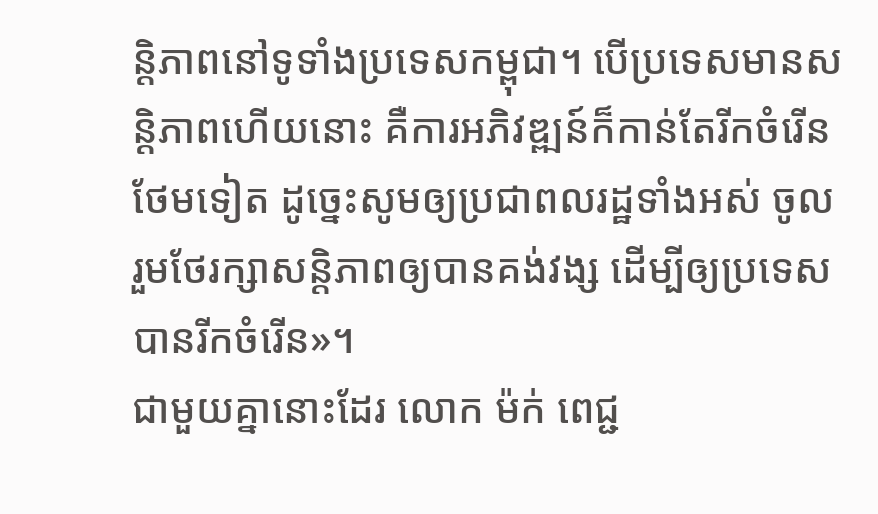ន្តិភាពនៅទូទាំងប្រទេសកម្ពុជា។ បើប្រទេសមានសន្តិភាពហើយនោះ គឺការអភិវឌ្ឍន៍ក៏កាន់តែរីកចំរើនថែមទៀត ដូច្នេះសូមឲ្យប្រជាពលរដ្ឋទាំងអស់ ចូលរួមថែរក្សាសន្តិភាពឲ្យបានគង់វង្ស ដើម្បីឲ្យប្រទេសបានរីកចំរើន»។
ជាមួយគ្នានោះដែរ លោក ម៉ក់ ពេជ្ជ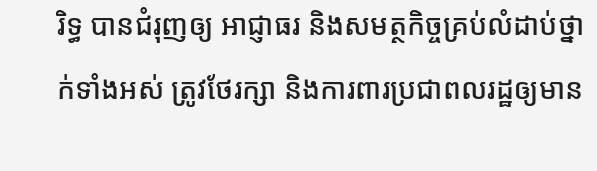រិទ្ធ បានជំរុញឲ្យ អាជ្ញាធរ និងសមត្ថកិច្ចគ្រប់លំដាប់ថ្នាក់ទាំងអស់ ត្រូវថែរក្សា និងការពារប្រជាពលរដ្ឋឲ្យមាន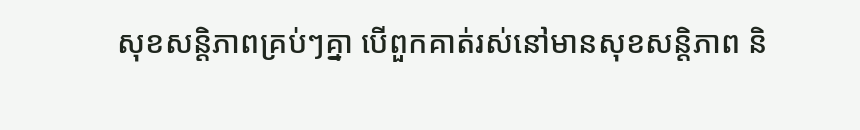សុខសន្តិភាពគ្រប់ៗគ្នា បើពួកគាត់រស់នៅមានសុខសន្តិភាព និ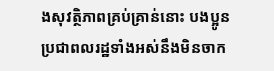ងសុវត្ថិភាពគ្រប់គ្រាន់នោះ បងប្អូនប្រជាពលរដ្ឋទាំងអស់នឹងមិនចាក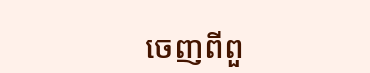ចេញពីពួ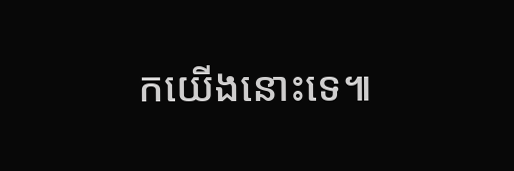កយើងនោះទេ៕